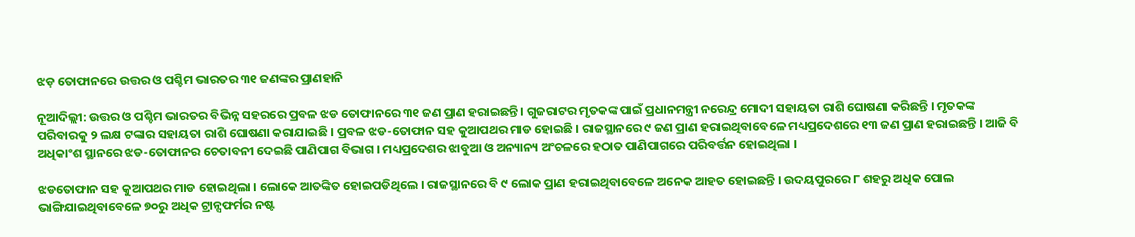ଝଡ଼ ତୋଫାନରେ ଉତ୍ତର ଓ ପଶ୍ଚିମ ଭାରତର ୩୧ ଜଣଙ୍କର ପ୍ରାଣହାନି

ନୂଆଦିଲ୍ଲୀ: ଉତ୍ତର ଓ ପଶ୍ଚିମ ଭାରତର ବିଭିନ୍ନ ସହରରେ ପ୍ରବଳ ଝଡ ତୋଫାନରେ ୩୧ ଜଣ ପ୍ରାଣ ହରାଇଛନ୍ତି । ଗୁଜରାଟର ମୃତକଙ୍କ ପାଇଁ ପ୍ରଧାନମନ୍ତ୍ରୀ ନରେନ୍ଦ୍ର ମୋଦୀ ସହାୟତା ରାଶି ଘୋଷଣା କରିଛନ୍ତି । ମୃତକଙ୍କ ପରିବାରକୁ ୨ ଲକ୍ଷ ଟଙ୍କାର ସହାୟତା ରାଶି ଘୋଷଣା କରାଯାଇଛି । ପ୍ରବଳ ଝଡ-ତୋଫାନ ସହ କୁଆପଥର ମାଡ ହୋଇଛି । ରାଜସ୍ଥାନରେ ୯ ଜଣ ପ୍ରାଣ ହରାଇଥିବାବେଳେ ମଧ୍ୟପ୍ରଦେଶରେ ୧୩ ଜଣ ପ୍ରାଣ ହରାଇଛନ୍ତି । ଆଜି ବି ଅଧିକାଂଶ ସ୍ଥାନରେ ଝଡ-ତୋଫାନର ଚେତାବନୀ ଦେଇଛି ପାଣିପାଗ ବିଭାଗ । ମଧ୍ୟପ୍ରଦେଶର ଝାବୁଆ ଓ ଅନ୍ୟାନ୍ୟ ଅଂଚଳରେ ହଠାତ ପାଣିପାଗରେ ପରିବର୍ତ୍ତନ ହୋଇଥିଲା ।

ଝଡତୋଫାନ ସହ କୁଆପଥର ମାଡ ହୋଇଥିଲା । ଲୋକେ ଆତଙ୍କିତ ହୋଇପଡିଥିଲେ । ରାଜସ୍ଥାନରେ ବି ୯ ଲୋକ ପ୍ରାଣ ହରାଇଥିବାବେଳେ ଅନେକ ଆହତ ହୋଇଛନ୍ତି । ଉଦୟପୁରରେ ୮ ଶହରୁ ଅଧିକ ପୋଲ ଭାଙ୍ଗିଯାଇଥିବାବେଳେ ୭୦ରୁ ଅଧିକ ଟ୍ରାନ୍ସଫର୍ମର ନଷ୍ଟ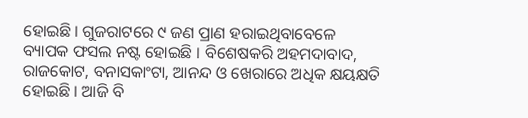ହୋଇଛି । ଗୁଜରାଟରେ ୯ ଜଣ ପ୍ରାଣ ହରାଇଥିବାବେଳେ ବ୍ୟାପକ ଫସଲ ନଷ୍ଟ ହୋଇଛି । ବିଶେଷକରି ଅହମଦାବାଦ, ରାଜକୋଟ, ବନାସକାଂଟା, ଆନନ୍ଦ ଓ ଖେରାରେ ଅଧିକ କ୍ଷୟକ୍ଷତି ହୋଇଛି । ଆଜି ବି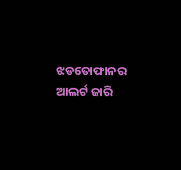ଝଡତୋଫାନର ଆଲର୍ଟ ଜାରି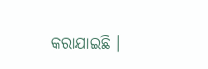କରାଯାଇଛି ।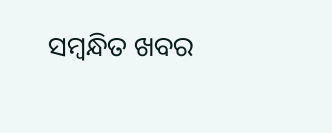ସମ୍ବନ୍ଧିତ ଖବର